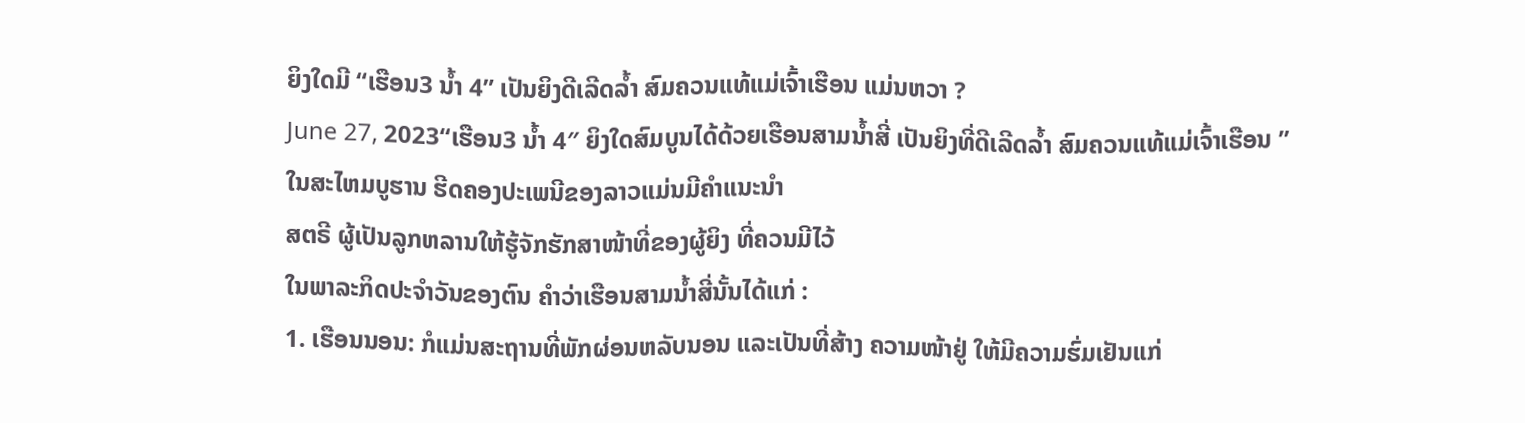ຍິງໃດມີ “ເຮືອນ3 ນ້ຳ 4” ເປັນຍິງດີເລີດລ້ຳ ສົມຄວນແທ້ແມ່ເຈົ້າເຮືອນ ແມ່ນຫວາ ?
June 27, 2023“ເຮືອນ3 ນ້ຳ 4″ ຍິງໃດສົມບູນໄດ້ດ້ວຍເຮືອນສາມນ້ຳສີ່ ເປັນຍິງທີ່ດີເລີດລ້ຳ ສົມຄວນແທ້ແມ່ເຈົ້າເຮືອນ ”
ໃນສະໄຫມບູຮານ ຮີດຄອງປະເພນີຂອງລາວແມ່ນມີຄຳແນະນຳ
ສຕຣີ ຜູ້ເປັນລູກຫລານໃຫ້ຮູ້ຈັກຮັກສາໜ້າທີ່ຂອງຜູ້ຍິງ ທີ່ຄວນມີໄວ້
ໃນພາລະກິດປະຈຳວັນຂອງຕົນ ຄຳວ່າເຮືອນສາມນ້ຳສີ່ນັ້ນໄດ້ແກ່ :
1. ເຮືອນນອນ: ກໍແມ່ນສະຖານທີ່ພັກຜ່ອນຫລັບນອນ ແລະເປັນທີ່ສ້າງ ຄວາມໜ້າຢູ່ ໃຫ້ມີຄວາມຮົ່ມເຢັນແກ່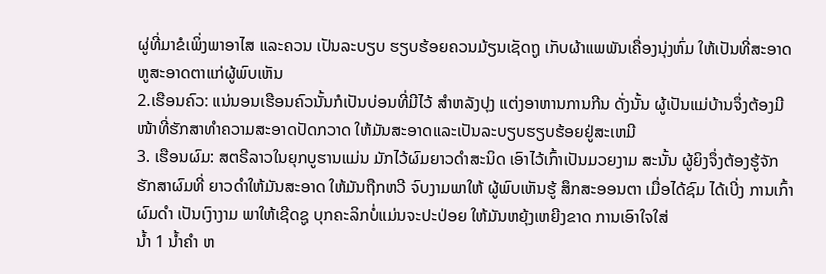ຜູ່ທີ່ມາຂໍເພິ່ງພາອາໄສ ແລະຄວນ ເປັນລະບຽບ ຮຽບຮ້ອຍຄວນມ້ຽນເຊັດຖູ ເກັບຜ້າແພພັນເຄື່ອງນຸ່ງຫົ່ມ ໃຫ້ເປັນທີ່ສະອາດຫູສະອາດຕາແກ່ຜູ້ພົບເຫັນ
2.ເຮືອນຄົວ: ແນ່ນອນເຮືອນຄົວນັ້ນກໍເປັນບ່ອນທີ່ມີໄວ້ ສຳຫລັງປຸງ ແຕ່ງອາຫານການກີນ ດັ່ງນັ້ນ ຜູ້ເປັນແມ່ບ້ານຈຶ່ງຕ້ອງມີໜ້າທີ່ຮັກສາທຳຄວາມສະອາດປັດກວາດ ໃຫ້ມັນສະອາດແລະເປັນລະບຽບຮຽບຮ້ອຍຢູ່ສະເຫມີ
3. ເຮືອນຜົມ: ສຕຣີລາວໃນຍຸກບູຮານແມ່ນ ມັກໄວ້ຜົມຍາວດຳສະນິດ ເອົາໄວ້ເກົ້າເປັນມວຍງາມ ສະນັ້ນ ຜູ້ຍິງຈຶ່ງຕ້ອງຮູ້ຈັກ ຮັກສາຜົມທີ່ ຍາວດຳໃຫ້ມັນສະອາດ ໃຫ້ມັນຖືກຫວີ ຈົບງາມພາໃຫ້ ຜູ້ພົບເຫັນຮູ້ ສຶກສະອອນຕາ ເມື່ອໄດ້ຊົມ ໄດ້ເບີ່ງ ການເກົ້າຜົມດຳ ເປັນເງົາງາມ ພາໃຫ້ເຊີດຊູ ບຸກຄະລິກບໍ່ແມ່ນຈະປະປ່ອຍ ໃຫ້ມັນຫຍຸ້ງເຫຍີງຂາດ ການເອົາໃຈໃສ່
ນໍ້າ 1 ນໍ້າຄຳ ຫ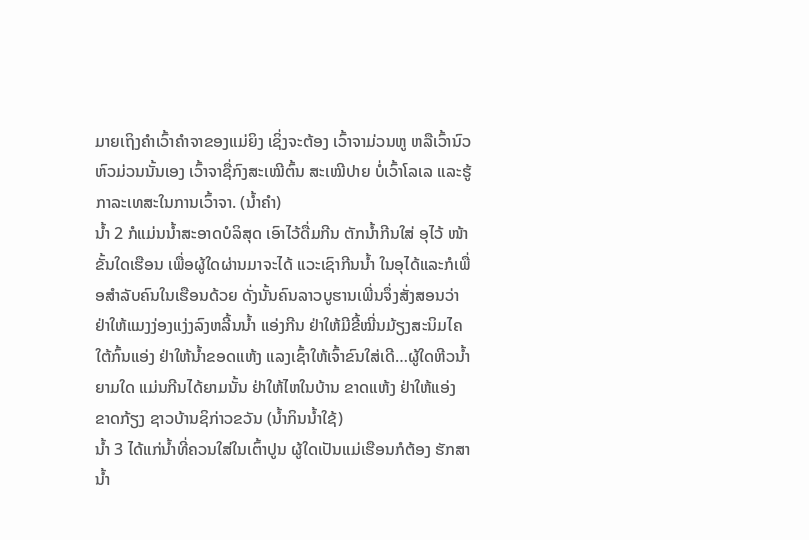ມາຍເຖິງຄຳເວົ້າຄຳຈາຂອງແມ່ຍິງ ເຊິ່ງຈະຕ້ອງ ເວົ້າຈາມ່ວນຫູ ຫລືເວົ້ານົວຫົວມ່ວນນັ້ນເອງ ເວົ້າຈາຊື່ກົງສະເໝີຕົ້ນ ສະເໝີປາຍ ບໍ່ເວົ້າໂລເລ ແລະຮູ້ກາລະເທສະໃນການເວົ້າຈາ. (ນ້ຳຄຳ)
ນໍ້າ 2 ກໍແມ່ນນໍ້າສະອາດບໍລິສຸດ ເອົາໄວ້ດື່ມກີນ ຕັກນໍ້າກີນໃສ່ ອຸໄວ້ ໜ້າຂັ້ນໃດເຮືອນ ເພື່ອຜູ້ໃດຜ່ານມາຈະໄດ້ ແວະເຊົາກີນນໍ້າ ໃນອຸໄດ້ແລະກໍເພື່ອສຳລັບຄົນໃນເຮືອນດ້ວຍ ດັ່ງນັ້ນຄົນລາວບູຮານເພີ່ນຈຶ່ງສັ່ງສອນວ່າ ຢ່າໃຫ້ແມງງ່ອງແງ່ງລົງຫລີ້ນນໍ້າ ແອ່ງກີນ ຢ່າໃຫ້ມີຂີ້ໝີ່ນມ້ຽງສະນິມໄຄໃຕ້ກົ້ນແອ່ງ ຢ່າໃຫ້ນໍ້າຂອດແຫ້ງ ແລງເຊົ້າໃຫ້ເຈົ້າຂົນໃສ່ເດີ…ຜູ້ໃດຫີວນໍ້າຍາມໃດ ແມ່ນກີນໄດ້ຍາມນັ້ນ ຢ່າໃຫ້ໄຫໃນບ້ານ ຂາດແຫ້ງ ຢ່າໃຫ້ແອ່ງ ຂາດກ້ຽງ ຊາວບ້ານຊິກ່າວຂວັນ (ນ້ຳກິນນ້ຳໃຊ້)
ນໍ້າ 3 ໄດ້ແກ່ນໍ້າທີ່ຄວນໃສ່ໃນເຕົ້າປູນ ຜູ້ໃດເປັນແມ່ເຮືອນກໍຕ້ອງ ຮັກສານໍ້າ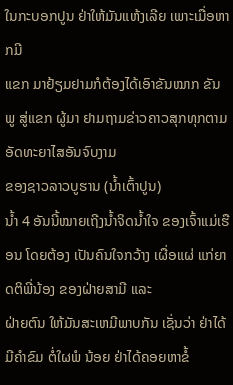ໃນກະບອກປູນ ຢ່າໃຫ້ມັນແຫ້ງເລີຍ ເພາະເມື່ອຫາກມີ
ແຂກ ມາຢ້ຽມຢາມກໍຕ້ອງໄດ້ເອົາຂັນໝາກ ຂັນພູ ສູ່ແຂກ ຜູ້ມາ ຢາມຖາມຂ່າວຄາວສຸກທຸກຕາມ ອັດທະຍາໄສອັນຈົບງາມ
ຂອງຊາວລາວບູຮານ (ນ້ຳເຕົ້າປູນ)
ນໍ້າ 4 ອັນນີ້ໝາຍເຖີງນໍ້າຈິດນໍ້າໃຈ ຂອງເຈົ້າແມ່ເຮືອນ ໂດຍຕ້ອງ ເປັນຄົນໃຈກວ້າງ ເຜື່ອແຜ່ ແກ່ຍາດຕິພີ່ນ້ອງ ຂອງຝ່າຍສາມີ ແລະ
ຝ່າຍຕົນ ໃຫ້ມັນສະເຫມີພາບກັນ ເຊັ່ນວ່າ ຢ່າໄດ້ມີຄຳຂົມ ຕໍ່ໃຜພໍ ນ້ອຍ ຢ່າໄດ້ຄອຍຫາຂໍ້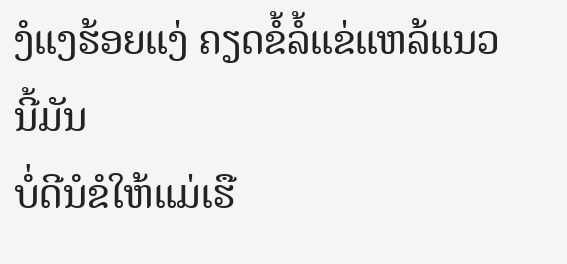ງໍແງຮ້ອຍແງ່ ຄຽດຂໍ້ລໍ້ແຂ່ແຫລ້ແນວນີ້ມັນ
ບໍ່ດີນໍຂໍໃຫ້ແມ່ເຮື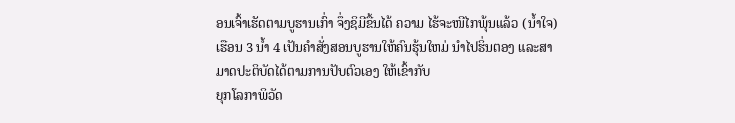ອນເຈົ້າເຮັດຕາມບູຮານເກົ່າ ຈຶ່ງຊິມີຂື້ນໄດ້ ຄວາມ ໄຮ້ຈະໜີໄກພຸ້ນແລ້ວ (ນ້ຳໃຈ)
ເຮືອນ 3 ນໍ້າ 4 ເປັນຄຳສັ່ງສອນບູຮານໃຫ້ຄົນຮຸ້ນໃຫມ່ ນຳໄປຮິ່ນຕອງ ແລະສາມາດປະຕິບັດໄດ້ຕາມການປັບຕົວເອງ ໃຫ້ເຂົ້າກັບ
ຍຸກໂລກາພິວັດ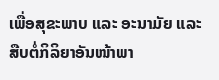ເພື່ອສຸຂະພາບ ແລະ ອະນາມັຍ ແລະສືບຕໍ່ກິລິຍາອັນໜ້າພາ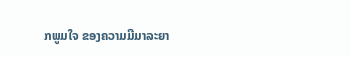ກພູມໃຈ ຂອງຄວາມມີມາລະຍາ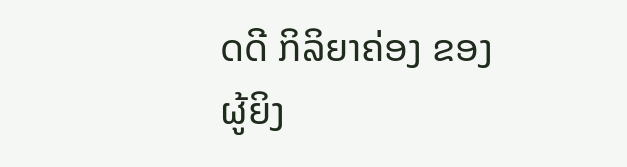ດດີ ກິລິຍາຄ່ອງ ຂອງ
ຜູ້ຍິງ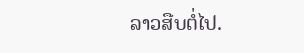ລາວສືບຕໍ່ໄປ.